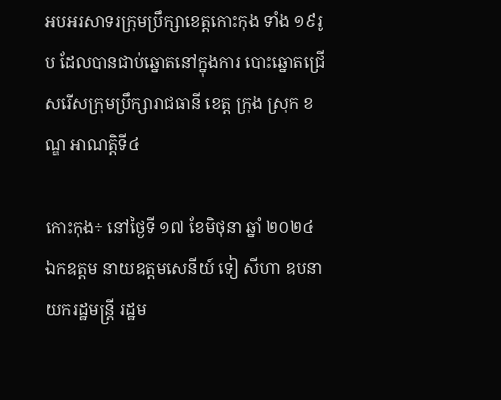អបអរសាទរក្រុមប្រឹក្សាខេត្តកោះកុង ទាំង ១៩រូប ដែលបានជាប់ឆ្នោតនៅក្នុងការ បោះឆ្នោតជ្រើសរើសក្រុមប្រឹក្សារាជធានី ខេត្ត ក្រុង ស្រុក ខណ្ឌ អាណត្តិទី៤

កោះកុង÷ នៅថ្ងៃទី ១៧ ខែមិថុនា ឆ្នាំ ២០២៤ ឯកឧត្តម នាយឧត្តមសេនីយ៍ ទៀ សីហា ឧបនាយករដ្ឋមន្ត្រី រដ្ឋម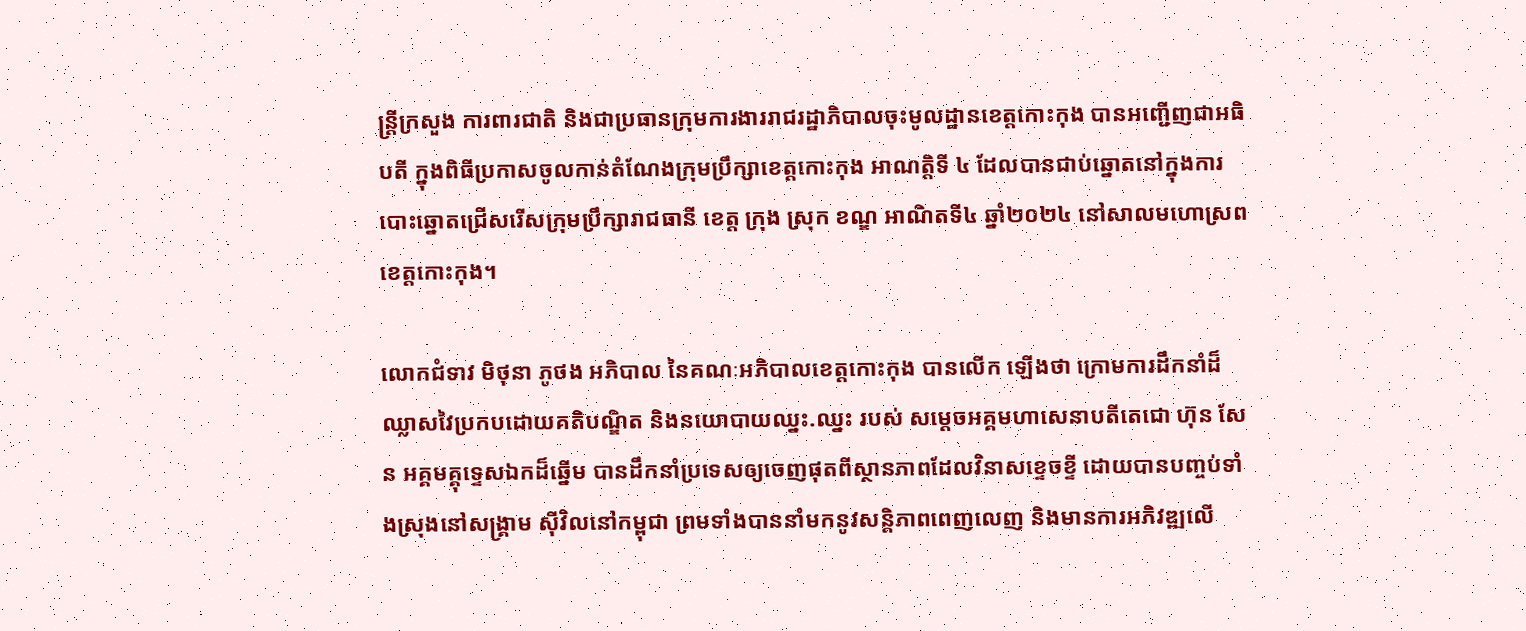ន្ត្រីក្រសួង ការពារជាតិ និងជាប្រធានក្រុមការងាររាជរដ្ឋាភិបាលចុះមូលដ្ឋានខេត្តកោះកុង បានអញ្ជើញជាអធិបតី ក្នុងពិធីប្រកាសចូលកាន់តំណែងក្រុមប្រឹក្សាខេត្តកោះកុង អាណត្តិទី ៤ ដែលបានជាប់ឆ្នោតនៅក្នុងការបោះឆ្នោតជ្រើសរើសក្រុមប្រឹក្សារាជធានី ខេត្ត ក្រុង ស្រុក ខណ្ឌ អាណិតទី៤ ឆ្នាំ២០២៤ នៅសាលមហោស្រពខេត្តកោះកុង។

លោកជំទាវ មិថុនា ភូថង អភិបាល នៃគណៈអភិបាលខេត្តកោះកុង បានលើក ឡើងថា ក្រោមការដឹកនាំដ៏ឈ្លាសវៃប្រកបដោយគតិបណ្ឌិត និងនយោបាយឈ្នះ.ឈ្នះ របស់ សម្ដេចអគ្គមហាសេនាបតីតេជោ ហ៊ុន សែន អគ្គមគ្គុទ្ទេសឯកដ៏ឆ្នើម បានដឹកនាំប្រទេសឲ្យចេញផុតពីស្ថានភាពដែលវិនាសខ្ទេចខ្ទី ដោយបានបញ្ចប់ទាំងស្រុងនៅសង្គ្រាម ស៊ីវិលនៅកម្ពុជា ព្រមទាំងបាននាំមកនូវសន្តិភាពពេញលេញ និងមានការអភិវឌ្ឍលើ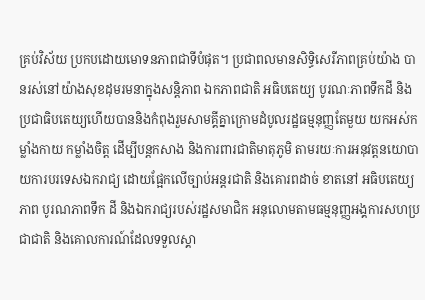គ្រប់វិស័យ ប្រកបដោយមោទនភាពជាទីបំផុត។ ប្រជាពលមានសិទ្ធិសេរីភាពគ្រប់យ៉ាង បានរស់នៅយ៉ាងសុខដុមរមនាក្នុងសន្តិភាព ឯកភាពជាតិ អធិបតេយ្យ បូរណៈភាពទឹកដី និងប្រជាធិបតេយ្យហើយបាននិងកំពុងរួមសាមគ្គីគ្នាក្រោមដំបូលរដ្ឋធម្មនុញ្ញតែមួយ យកអស់កម្លាំងកាយ កម្លាំងចិត្ត ដើម្បីបន្តកសាង និងការពារជាតិមាតុភូមិ តាមរយៈការអនុវត្តនយោបាយការបរទេសឯករាជ្យ ដោយផ្អែកលើច្បាប់អន្តរជាតិ និងគោរពដាច់ ខាតនៅ អធិបតេយ្យភាព បូរណភាពទឹក ដី និងឯករាជ្យរបស់រដ្ឋសមាជិក អនុលោមតាមធម្មនុញ្ញអង្គការសហប្រជាជាតិ និងគោលការណ៍ដែលទទួលស្គា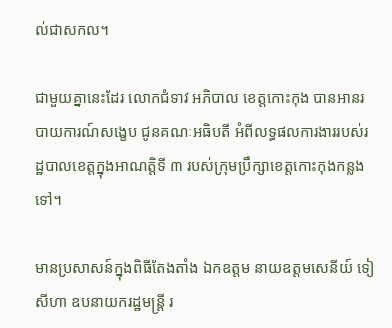ល់ជាសកល។

ជាមួយគ្នានេះដែរ លោកជំទាវ អភិបាល ខេត្តកោះកុង បានអានរបាយការណ៍សង្ខេប ជូនគណៈអធិបតី អំពីលទ្ធផលការងាររបស់រដ្ឋបាលខេត្តក្នុងអាណត្តិទី ៣ របស់ក្រុមប្រឹក្សាខេត្តកោះកុងកន្លងទៅ។

មានប្រសាសន៍ក្នុងពិធីតែងតាំង ឯកឧត្តម នាយឧត្តមសេនីយ៍ ទៀ សីហា ឧបនាយករដ្ឋមន្ត្រី រ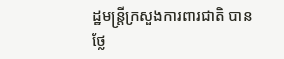ដ្ឋមន្ត្រីក្រសួងការពារជាតិ បានថ្លែ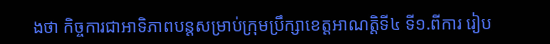ងថា កិច្ចការជាអាទិភាពបន្តសម្រាប់ក្រុមប្រឹក្សាខេត្តអាណត្តិទី៤ ទី១.ពីការ រៀប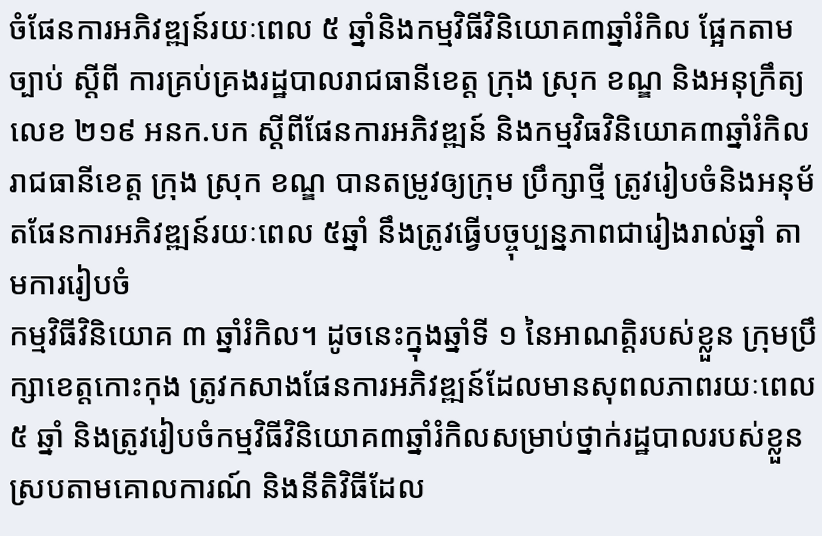ចំផែនការអភិវឌ្ឍន៍រយៈពេល ៥ ឆ្នាំនិងកម្មវិធីវិនិយោគ៣ឆ្នាំរំកិល ផ្អែកតាម ច្បាប់ ស្ដីពី ការគ្រប់គ្រងរដ្ឋបាលរាជធានីខេត្ត ក្រុង ស្រុក ខណ្ឌ និងអនុក្រឹត្យលេខ ២១៩ អនក.បក ស្ដីពីផែនការអភិវឌ្ឍន៍ និងកម្មវិធវិនិយោគ៣ឆ្នាំរំកិល រាជធានីខេត្ត ក្រុង ស្រុក ខណ្ឌ បានតម្រូវឲ្យក្រុម ប្រឹក្សាថ្មី ត្រូវរៀបចំនិងអនុម័តផែនការអភិវឌ្ឍន៍រយៈពេល ៥ឆ្នាំ នឹងត្រូវធ្វើបច្ចុប្បន្នភាពជារៀងរាល់ឆ្នាំ តាមការរៀបចំ
កម្មវិធីវិនិយោគ ៣ ឆ្នាំរំកិល។ ដូចនេះក្នុងឆ្នាំទី ១ នៃអាណត្តិរបស់ខ្លួន ក្រុមប្រឹក្សាខេត្តកោះកុង ត្រូវកសាងផែនការអភិវឌ្ឍន៍ដែលមានសុពលភាពរយៈពេល ៥ ឆ្នាំ និងត្រូវរៀបចំកម្មវិធីវិនិយោគ៣ឆ្នាំរំកិលសម្រាប់ថ្នាក់រដ្ឋបាលរបស់ខ្លួន ស្របតាមគោលការណ៍ និងនីតិវិធីដែល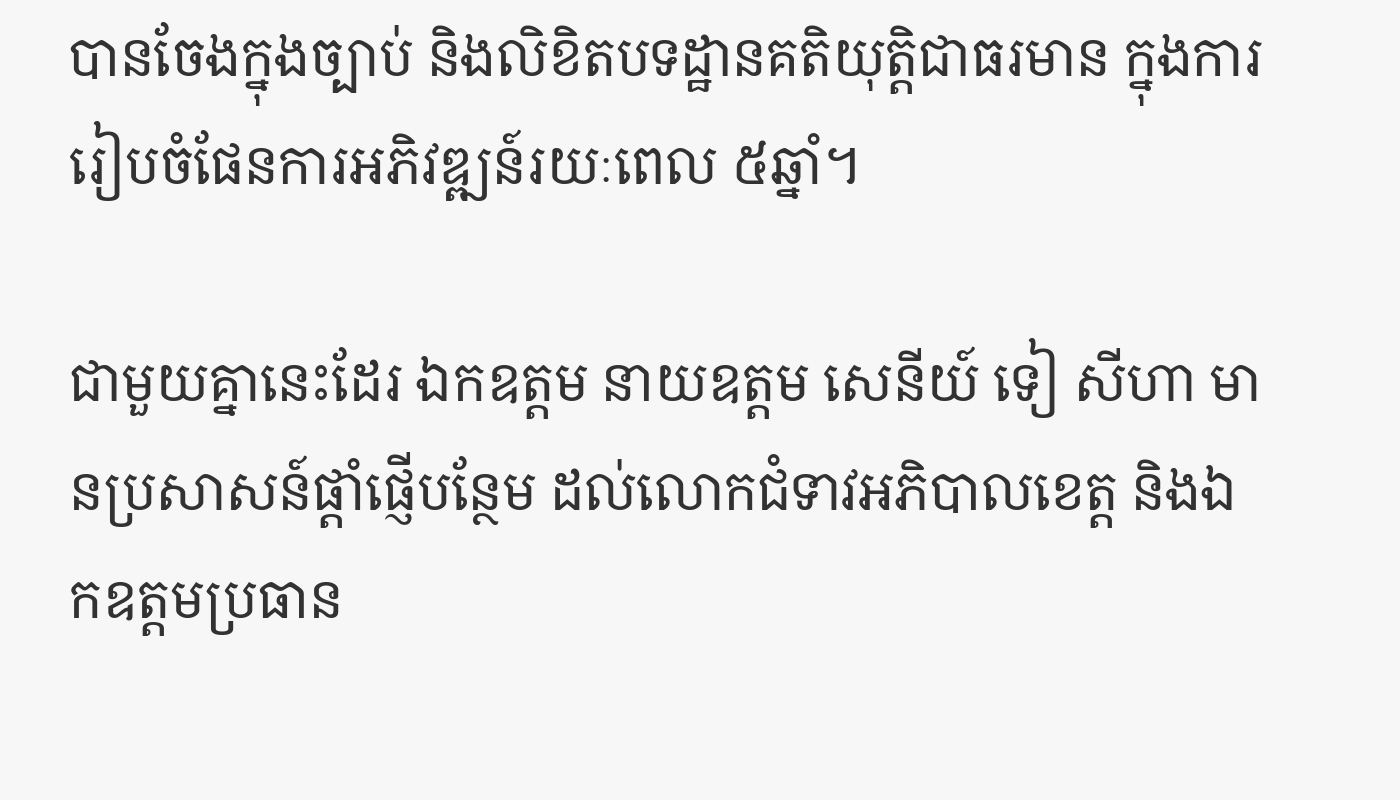បានចែងក្នុងច្បាប់ និងលិខិតបទដ្ឋានគតិយុត្តិជាធរមាន ក្នុងការរៀបចំផែនការអភិវឌ្ឍន៍រយៈពេល ៥ឆ្នាំ។

ជាមួយគ្នានេះដែរ ឯកឧត្តម នាយឧត្តម សេនីយ៍ ទៀ សីហា មានប្រសាសន៍ផ្ដាំផ្ញើបន្ថែម ដល់លោកជំទាវអភិបាលខេត្ត និងឯកឧត្តមប្រធាន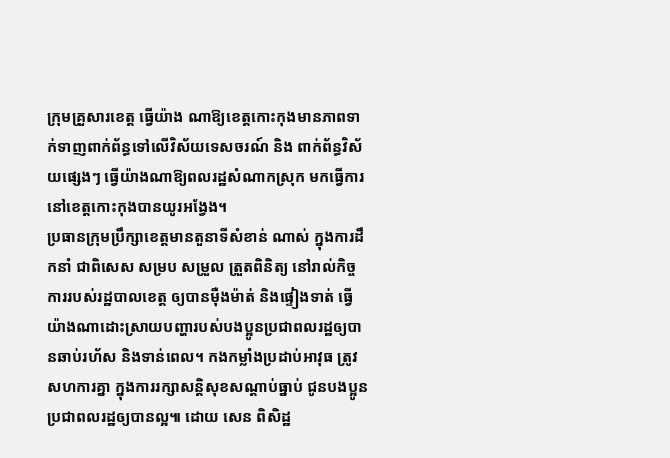ក្រុមគ្រួសារខេត្ត ធ្វើយ៉ាង ណាឱ្យខេត្តកោះកុងមានភាពទាក់ទាញពាក់ព័ន្ធទៅលើវិស័យទេសចរណ៍ និង ពាក់ព័ន្ធវិស័យផ្សេងៗ ធ្វើយ៉ាងណាឱ្យពលរដ្ឋសំណាកស្រុក មកធ្វើការនៅខេត្តកោះកុងបានយូរអង្វែង។
ប្រធានក្រុមប្រឹក្សាខេត្តមានតួនាទីសំខាន់ ណាស់ ក្នុងការដឹកនាំ ជាពិសេស សម្រប សម្រួល ត្រួតពិនិត្យ នៅរាល់កិច្ចការរបស់រដ្ឋបាលខេត្ត ឲ្យបានមុឺងម៉ាត់ និងផ្ទៀងទាត់ ធ្វើយ៉ាងណាដោះស្រាយបញ្ហារបស់បងប្អូនប្រជាពលរដ្ឋឲ្យបានឆាប់រហ័ស និងទាន់ពេល។ កងកម្លាំងប្រដាប់អាវុធ ត្រូវសហការគ្នា ក្នុងការរក្សាសន្តិសុខសណ្ដាប់ធ្នាប់ ជូនបងប្អូនប្រជាពលរដ្ឋឲ្យបានល្អ៕ ដោយ សេន ពិសិដ្ឋ